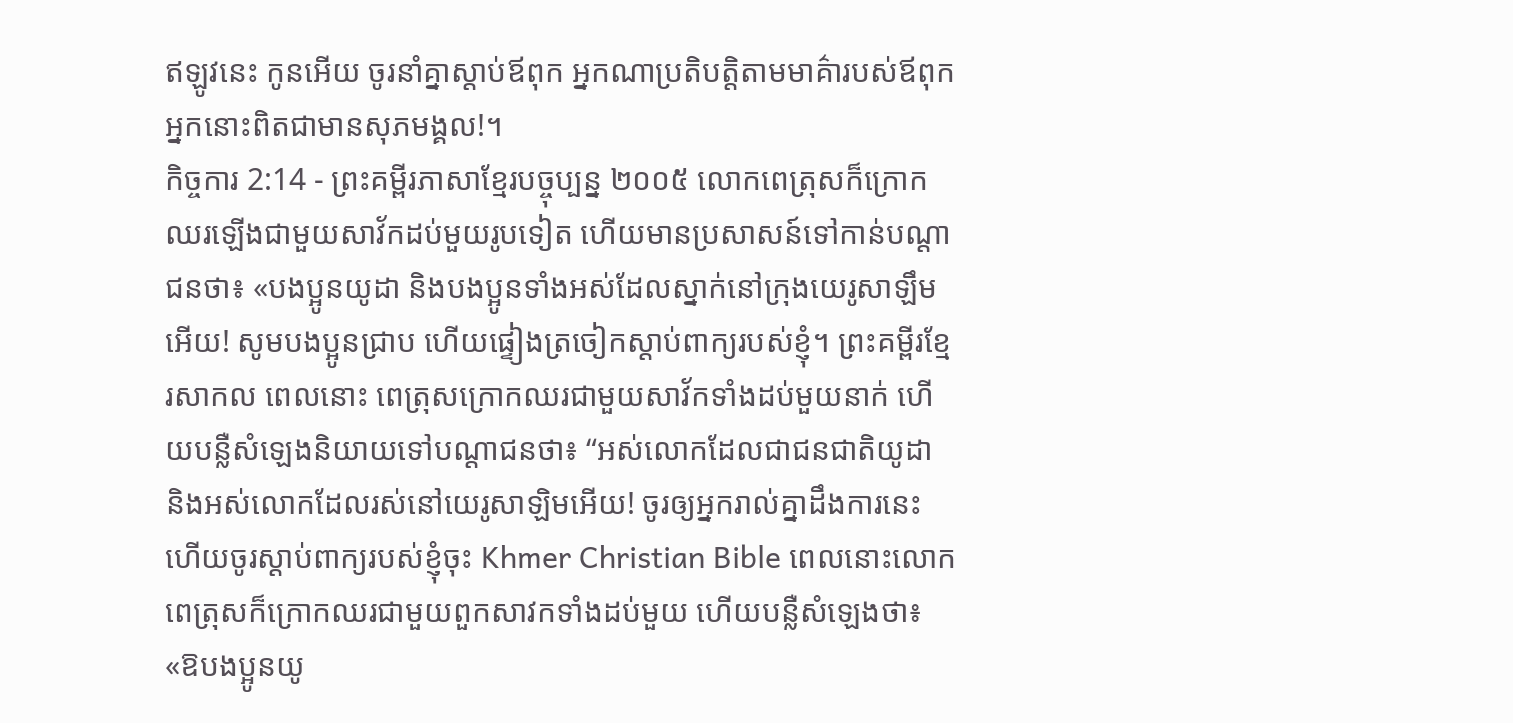ឥឡូវនេះ កូនអើយ ចូរនាំគ្នាស្ដាប់ឪពុក អ្នកណាប្រតិបត្តិតាមមាគ៌ារបស់ឪពុក អ្នកនោះពិតជាមានសុភមង្គល!។
កិច្ចការ 2:14 - ព្រះគម្ពីរភាសាខ្មែរបច្ចុប្បន្ន ២០០៥ លោកពេត្រុសក៏ក្រោកឈរឡើងជាមួយសាវ័កដប់មួយរូបទៀត ហើយមានប្រសាសន៍ទៅកាន់បណ្ដាជនថា៖ «បងប្អូនយូដា និងបងប្អូនទាំងអស់ដែលស្នាក់នៅក្រុងយេរូសាឡឹមអើយ! សូមបងប្អូនជ្រាប ហើយផ្ទៀងត្រចៀកស្ដាប់ពាក្យរបស់ខ្ញុំ។ ព្រះគម្ពីរខ្មែរសាកល ពេលនោះ ពេត្រុសក្រោកឈរជាមួយសាវ័កទាំងដប់មួយនាក់ ហើយបន្លឺសំឡេងនិយាយទៅបណ្ដាជនថា៖ “អស់លោកដែលជាជនជាតិយូដា និងអស់លោកដែលរស់នៅយេរូសាឡិមអើយ! ចូរឲ្យអ្នករាល់គ្នាដឹងការនេះ ហើយចូរស្ដាប់ពាក្យរបស់ខ្ញុំចុះ Khmer Christian Bible ពេលនោះលោកពេត្រុសក៏ក្រោកឈរជាមួយពួកសាវកទាំងដប់មួយ ហើយបន្លឺសំឡេងថា៖ «ឱបងប្អូនយូ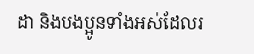ដា និងបងប្អូនទាំងអស់ដែលរ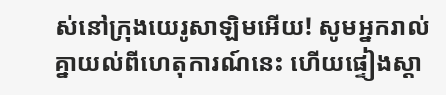ស់នៅក្រុងយេរូសាឡិមអើយ! សូមអ្នករាល់គ្នាយល់ពីហេតុការណ៍នេះ ហើយផ្ទៀងស្ដា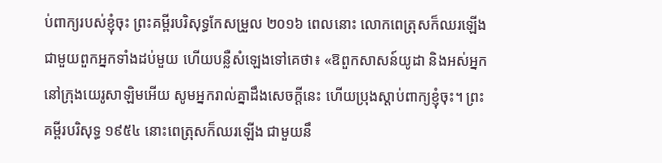ប់ពាក្យរបស់ខ្ញុំចុះ ព្រះគម្ពីរបរិសុទ្ធកែសម្រួល ២០១៦ ពេលនោះ លោកពេត្រុសក៏ឈរឡើងជាមួយពួកអ្នកទាំងដប់មួយ ហើយបន្លឺសំឡេងទៅគេថា៖ «ឱពួកសាសន៍យូដា និងអស់អ្នកនៅក្រុងយេរូសាឡិមអើយ សូមអ្នករាល់គ្នាដឹងសេចក្តីនេះ ហើយប្រុងស្តាប់ពាក្យខ្ញុំចុះ។ ព្រះគម្ពីរបរិសុទ្ធ ១៩៥៤ នោះពេត្រុសក៏ឈរឡើង ជាមួយនឹ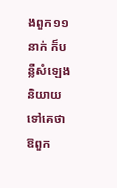ងពួក១១នាក់ ក៏បន្លឺសំឡេងនិយាយទៅគេថា ឱពួក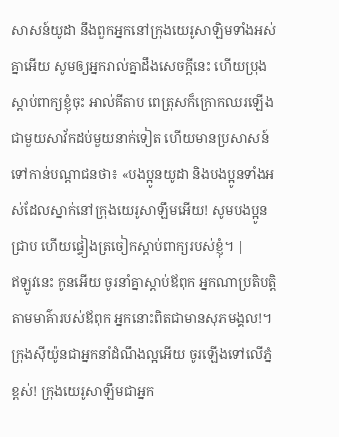សាសន៍យូដា នឹងពួកអ្នកនៅក្រុងយេរូសាឡិមទាំងអស់គ្នាអើយ សូមឲ្យអ្នករាល់គ្នាដឹងសេចក្ដីនេះ ហើយប្រុងស្តាប់ពាក្យខ្ញុំចុះ អាល់គីតាប ពេត្រុសក៏ក្រោកឈរឡើងជាមួយសាវ័កដប់មួយនាក់ទៀត ហើយមានប្រសាសន៍ទៅកាន់បណ្ដាជនថា៖ «បងប្អូនយូដា និងបងប្អូនទាំងអស់ដែលស្នាក់នៅក្រុងយេរូសាឡឹមអើយ! សូមបងប្អូនជ្រាប ហើយផ្ទៀងត្រចៀកស្ដាប់ពាក្យរបស់ខ្ញុំ។ |
ឥឡូវនេះ កូនអើយ ចូរនាំគ្នាស្ដាប់ឪពុក អ្នកណាប្រតិបត្តិតាមមាគ៌ារបស់ឪពុក អ្នកនោះពិតជាមានសុភមង្គល!។
ក្រុងស៊ីយ៉ូនជាអ្នកនាំដំណឹងល្អអើយ ចូរឡើងទៅលើភ្នំខ្ពស់! ក្រុងយេរូសាឡឹមជាអ្នក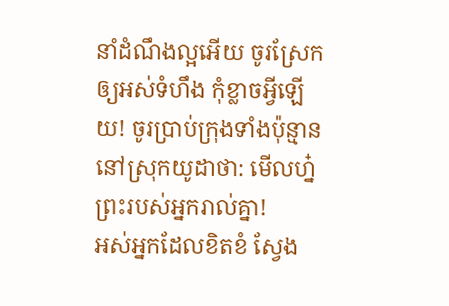នាំដំណឹងល្អអើយ ចូរស្រែកឲ្យអស់ទំហឹង កុំខ្លាចអ្វីឡើយ! ចូរប្រាប់ក្រុងទាំងប៉ុន្មាននៅស្រុកយូដាថា: មើលហ្ន៎ ព្រះរបស់អ្នករាល់គ្នា!
អស់អ្នកដែលខិតខំ ស្វែង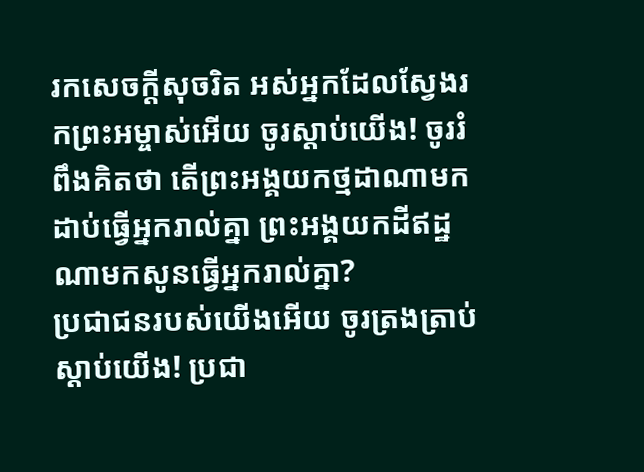រកសេចក្ដីសុចរិត អស់អ្នកដែលស្វែងរកព្រះអម្ចាស់អើយ ចូរស្ដាប់យើង! ចូររំពឹងគិតថា តើព្រះអង្គយកថ្មដាណាមកដាប់ធ្វើអ្នករាល់គ្នា ព្រះអង្គយកដីឥដ្ឋណាមកសូនធ្វើអ្នករាល់គ្នា?
ប្រជាជនរបស់យើងអើយ ចូរត្រងត្រាប់ស្ដាប់យើង! ប្រជា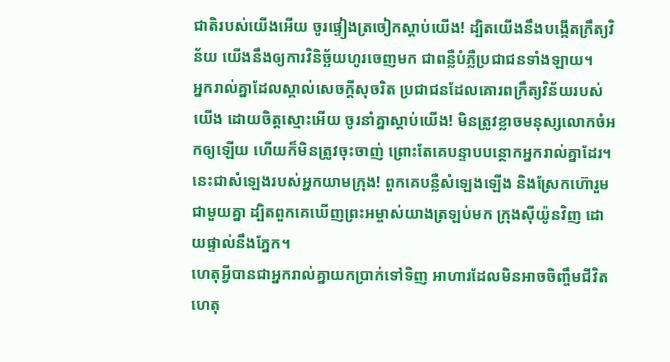ជាតិរបស់យើងអើយ ចូរផ្ទៀងត្រចៀកស្ដាប់យើង! ដ្បិតយើងនឹងបង្កើតក្រឹត្យវិន័យ យើងនឹងឲ្យការវិនិច្ឆ័យហូរចេញមក ជាពន្លឺបំភ្លឺប្រជាជនទាំងឡាយ។
អ្នករាល់គ្នាដែលស្គាល់សេចក្ដីសុចរិត ប្រជាជនដែលគោរពក្រឹត្យវិន័យរបស់យើង ដោយចិត្តស្មោះអើយ ចូរនាំគ្នាស្ដាប់យើង! មិនត្រូវខ្លាចមនុស្សលោកចំអកឲ្យឡើយ ហើយក៏មិនត្រូវចុះចាញ់ ព្រោះតែគេបន្ទាបបន្ថោកអ្នករាល់គ្នាដែរ។
នេះជាសំឡេងរបស់អ្នកយាមក្រុង! ពួកគេបន្លឺសំឡេងឡើង និងស្រែកហ៊ោរួមជាមួយគ្នា ដ្បិតពួកគេឃើញព្រះអម្ចាស់យាងត្រឡប់មក ក្រុងស៊ីយ៉ូនវិញ ដោយផ្ទាល់នឹងភ្នែក។
ហេតុអ្វីបានជាអ្នករាល់គ្នាយកប្រាក់ទៅទិញ អាហារដែលមិនអាចចិញ្ចឹមជីវិត ហេតុ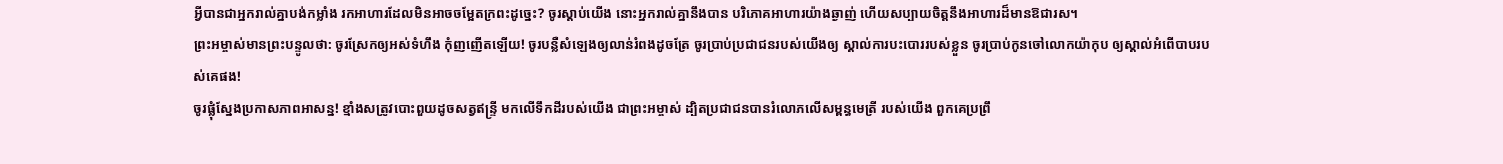អ្វីបានជាអ្នករាល់គ្នាបង់កម្លាំង រកអាហារដែលមិនអាចចម្អែតក្រពះដូច្នេះ? ចូរស្ដាប់យើង នោះអ្នករាល់គ្នានឹងបាន បរិភោគអាហារយ៉ាងឆ្ងាញ់ ហើយសប្បាយចិត្តនឹងអាហារដ៏មានឱជារស។
ព្រះអម្ចាស់មានព្រះបន្ទូលថា: ចូរស្រែកឲ្យអស់ទំហឹង កុំញញើតឡើយ! ចូរបន្លឺសំឡេងឲ្យលាន់រំពងដូចត្រែ ចូរប្រាប់ប្រជាជនរបស់យើងឲ្យ ស្គាល់ការបះបោររបស់ខ្លួន ចូរប្រាប់កូនចៅលោកយ៉ាកុប ឲ្យស្គាល់អំពើបាបរបស់គេផង!
ចូរផ្លុំស្នែងប្រកាសភាពអាសន្ន! ខ្មាំងសត្រូវបោះពួយដូចសត្វឥន្ទ្រី មកលើទឹកដីរបស់យើង ជាព្រះអម្ចាស់ ដ្បិតប្រជាជនបានរំលោភលើសម្ពន្ធមេត្រី របស់យើង ពួកគេប្រព្រឹ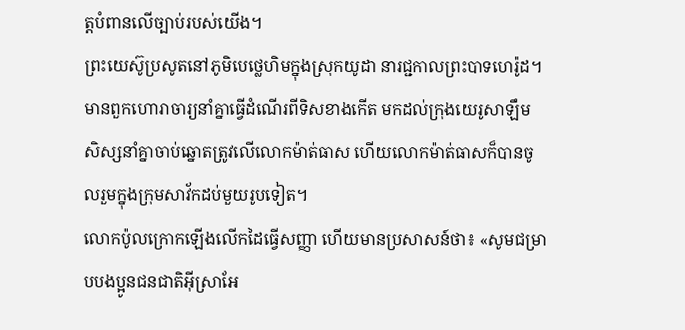ត្តបំពានលើច្បាប់របស់យើង។
ព្រះយេស៊ូប្រសូតនៅភូមិបេថ្លេហិមក្នុងស្រុកយូដា នារជ្ជកាលព្រះបាទហេរ៉ូដ។ មានពួកហោរាចារ្យនាំគ្នាធ្វើដំណើរពីទិសខាងកើត មកដល់ក្រុងយេរូសាឡឹម
សិស្សនាំគ្នាចាប់ឆ្នោតត្រូវលើលោកម៉ាត់ធាស ហើយលោកម៉ាត់ធាសក៏បានចូលរួមក្នុងក្រុមសាវ័កដប់មួយរូបទៀត។
លោកប៉ូលក្រោកឡើងលើកដៃធ្វើសញ្ញា ហើយមានប្រសាសន៍ថា៖ «សូមជម្រាបបងប្អូនជនជាតិអ៊ីស្រាអែ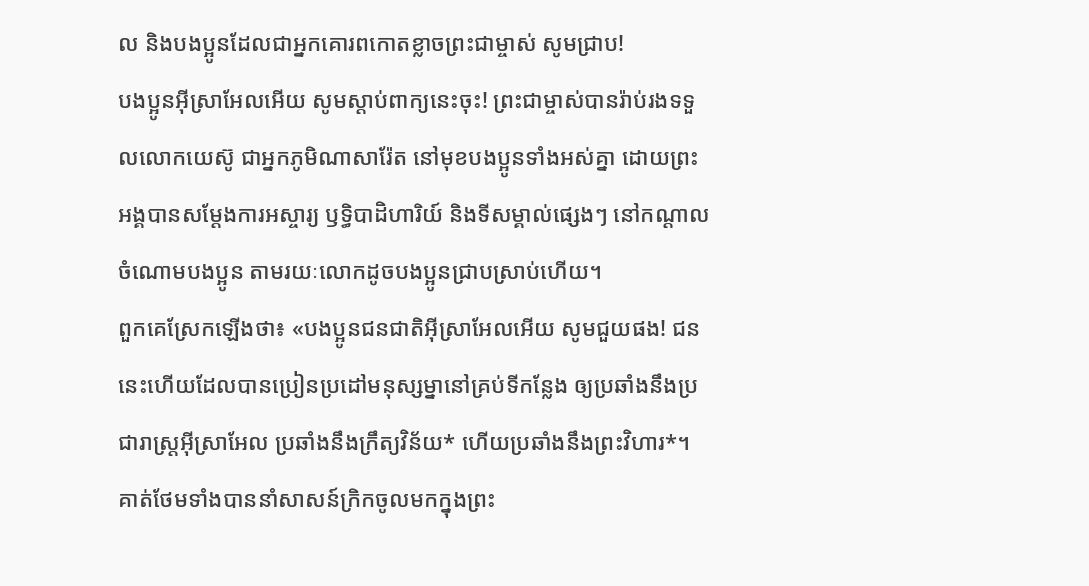ល និងបងប្អូនដែលជាអ្នកគោរពកោតខ្លាចព្រះជាម្ចាស់ សូមជ្រាប!
បងប្អូនអ៊ីស្រាអែលអើយ សូមស្ដាប់ពាក្យនេះចុះ! ព្រះជាម្ចាស់បានរ៉ាប់រងទទួលលោកយេស៊ូ ជាអ្នកភូមិណាសារ៉ែត នៅមុខបងប្អូនទាំងអស់គ្នា ដោយព្រះអង្គបានសម្តែងការអស្ចារ្យ ឫទ្ធិបាដិហារិយ៍ និងទីសម្គាល់ផ្សេងៗ នៅកណ្ដាលចំណោមបងប្អូន តាមរយៈលោកដូចបងប្អូនជ្រាបស្រាប់ហើយ។
ពួកគេស្រែកឡើងថា៖ «បងប្អូនជនជាតិអ៊ីស្រាអែលអើយ សូមជួយផង! ជននេះហើយដែលបានប្រៀនប្រដៅមនុស្សម្នានៅគ្រប់ទីកន្លែង ឲ្យប្រឆាំងនឹងប្រជារាស្ត្រអ៊ីស្រាអែល ប្រឆាំងនឹងក្រឹត្យវិន័យ* ហើយប្រឆាំងនឹងព្រះវិហារ*។ គាត់ថែមទាំងបាននាំសាសន៍ក្រិកចូលមកក្នុងព្រះ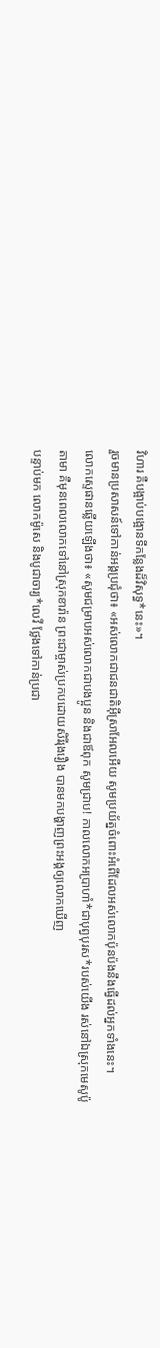វិហារ គឺបង្អាប់បង្អោនទីកន្លែងដ៏វិសុទ្ធ*នេះ»។
រួចមានប្រសាសន៍ទៅកាន់អង្គប្រជុំថា៖ «អស់លោកជាជនជាតិអ៊ីស្រាអែលអើយ សូមប្រយ័ត្នចំពោះអំពើដែលអស់លោកប៉ុនប៉ងនឹងធ្វើដល់អ្នកទាំងនេះ។
លោកស្ទេផានឆ្លើយឡើងថា៖ «សូមជម្រាបអស់លោកជាបងប្អូន និងជាឪពុក សូមជ្រាប! កាលលោកអប្រាហាំ*ជាបុព្វបុរស*របស់យើង រស់នៅឯស្រុកមេសូប៉ូតាមា គឺមុនពេលលោកទៅនៅស្រុកខារ៉ាន ព្រះជាម្ចាស់ប្រកបដោយសិរីរុងរឿង បានមកបង្ហាញព្រះអង្គឲ្យលោកឃើញ
បន្ទាប់មក លោកម៉ូសេ និងបូជាចារ្យ*លេវី ថ្លែងទៅកាន់ប្រជា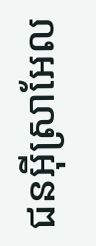ជនអ៊ីស្រាអែល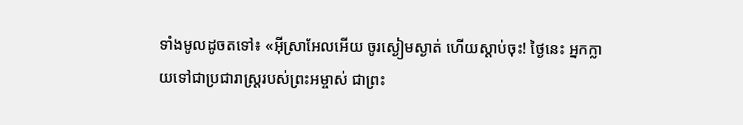ទាំងមូលដូចតទៅ៖ «អ៊ីស្រាអែលអើយ ចូរស្ងៀមស្ងាត់ ហើយស្ដាប់ចុះ! ថ្ងៃនេះ អ្នកក្លាយទៅជាប្រជារាស្ត្ររបស់ព្រះអម្ចាស់ ជាព្រះ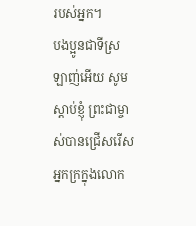របស់អ្នក។
បងប្អូនជាទីស្រឡាញ់អើយ សូមស្ដាប់ខ្ញុំ ព្រះជាម្ចាស់បានជ្រើសរើសអ្នកក្រក្នុងលោក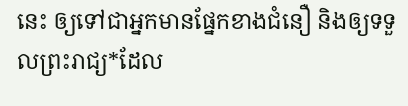នេះ ឲ្យទៅជាអ្នកមានផ្នែកខាងជំនឿ និងឲ្យទទួលព្រះរាជ្យ*ដែល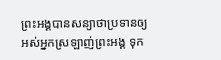ព្រះអង្គបានសន្យាថាប្រទានឲ្យអស់អ្នកស្រឡាញ់ព្រះអង្គ ទុក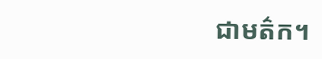ជាមត៌ក។